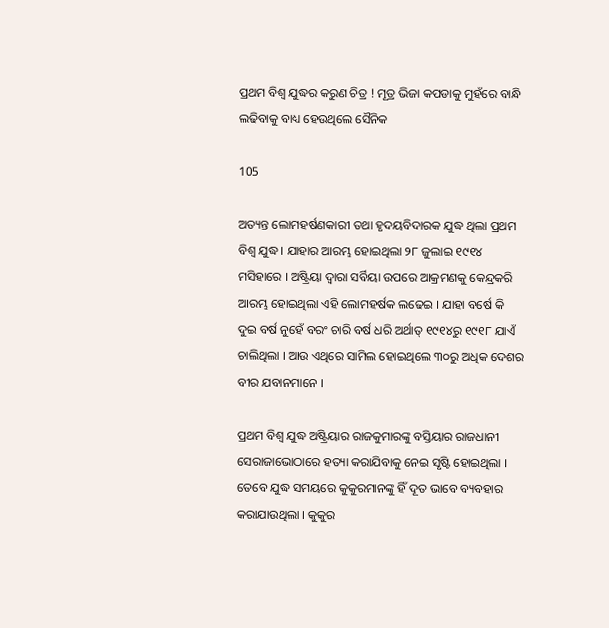ପ୍ରଥମ ବିଶ୍ୱ ଯୁଦ୍ଧର କରୁଣ ଚିତ୍ର ! ମୂତ୍ର ଭିଜା କପଡାକୁ ମୁହଁରେ ବାନ୍ଧି ଲଢିବାକୁ ବାଧ୍ୟ ହେଉଥିଲେ ସୈନିକ

105

ଅତ୍ୟନ୍ତ ଲୋମହର୍ଷଣକାରୀ ତଥା ହୃଦୟବିଦାରକ ଯୁଦ୍ଧ ଥିଲା ପ୍ରଥମ ବିଶ୍ୱ ଯୁଦ୍ଧ । ଯାହାର ଆରମ୍ଭ ହୋଇଥିଲା ୨୮ ଜୁଲାଇ ୧୯୧୪ ମସିହାରେ । ଅଷ୍ଟ୍ରିୟା ଦ୍ୱାରା ସର୍ବିୟା ଉପରେ ଆକ୍ରମଣକୁ କେନ୍ଦ୍ରକରି ଆରମ୍ଭ ହୋଇଥିଲା ଏହି ଲୋମହର୍ଷକ ଲଢେଇ । ଯାହା ବର୍ଷେ କି ଦୁଇ ବର୍ଷ ନୁହେଁ ବରଂ ଚାରି ବର୍ଷ ଧରି ଅର୍ଥାତ୍ ୧୯୧୪ରୁ ୧୯୧୮ ଯାଏଁ ଚାଲିଥିଲା । ଆଉ ଏଥିରେ ସାମିଲ ହୋଇଥିଲେ ୩୦ରୁ ଅଧିକ ଦେଶର ବୀର ଯବାନମାନେ ।

ପ୍ରଥମ ବିଶ୍ୱ ଯୁଦ୍ଧ ଅଷ୍ଟ୍ରିୟାର ରାଜକୁମାରଙ୍କୁ ବସ୍ତିୟାର ରାଜଧାନୀ ସେରାଜାଭୋଠାରେ ହତ୍ୟା କରାଯିବାକୁ ନେଇ ସୃଷ୍ଟି ହୋଇଥିଲା । ତେବେ ଯୁଦ୍ଧ ସମୟରେ କୁକୁରମାନଙ୍କୁ ହିଁ ଦୂତ ଭାବେ ବ୍ୟବହାର କରାଯାଉଥିଲା । କୁକୁର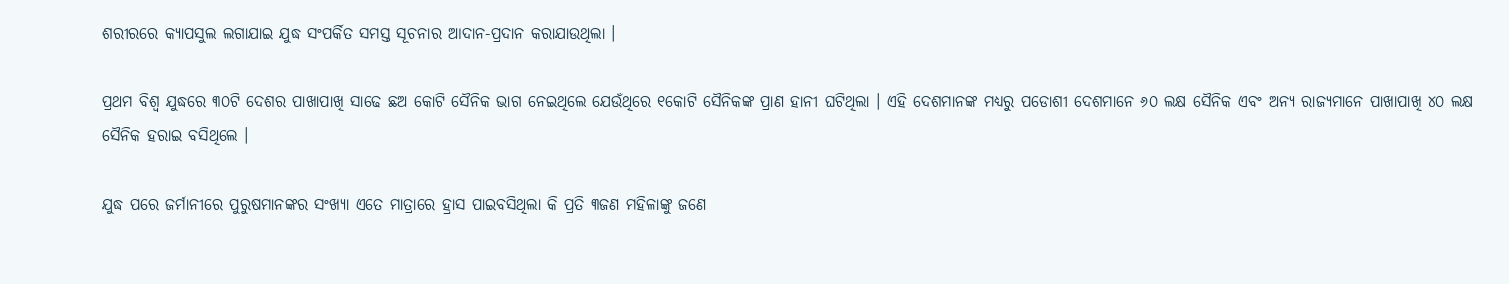ଶରୀରରେ କ୍ୟାପସୁଲ ଲଗାଯାଇ ଯୁଦ୍ଧ ସଂପର୍କିତ ସମସ୍ତ ସୂଚନାର ଆଦାନ-ପ୍ରଦାନ କରାଯାଉଥିଲା ।

ପ୍ରଥମ ବିଶ୍ୱ ଯୁଦ୍ଧରେ ୩୦ଟି ଦେଶର ପାଖାପାଖି ସାଢେ ଛଅ କୋଟି ସୈନିକ ଭାଗ ନେଇଥିଲେ ଯେଉଁଥିରେ ୧କୋଟି ସୈନିକଙ୍କ ପ୍ରାଣ ହାନୀ ଘଟିଥିଲା । ଏହି ଦେଶମାନଙ୍କ ମଧ୍ୟରୁ ପଡୋଶୀ ଦେଶମାନେ ୬୦ ଲକ୍ଷ ସୈନିକ ଏବଂ ଅନ୍ୟ ରାଜ୍ୟମାନେ ପାଖାପାଖି ୪୦ ଲକ୍ଷ ସୈନିକ ହରାଇ ବସିଥିଲେ ।

ଯୁଦ୍ଧ ପରେ ଜର୍ମାନୀରେ ପୁରୁଷମାନଙ୍କର ସଂଖ୍ୟା ଏତେ ମାତ୍ରାରେ ହ୍ରାସ ପାଇବସିଥିଲା କି ପ୍ରତି ୩ଜଣ ମହିଳାଙ୍କୁ ଜଣେ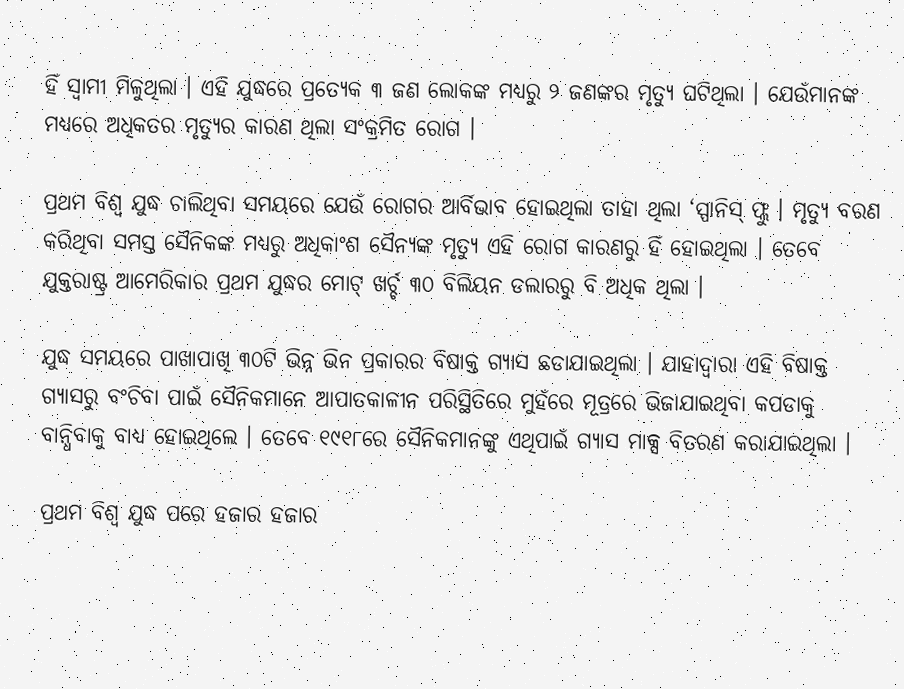ହିଁ ସ୍ୱାମୀ ମିଳୁଥିଲା । ଏହି ଯୁଦ୍ଧରେ ପ୍ରତ୍ୟେକ ୩ ଜଣ ଲୋକଙ୍କ ମଧ୍ୟରୁ ୨ ଜଣଙ୍କର ମୃତ୍ୟୁ ଘଟିଥିଲା । ଯେଉଁମାନଙ୍କ ମଧ୍ୟରେ ଅଧିକତର ମୃତ୍ୟୁର କାରଣ ଥିଲା ସଂକ୍ରମିତ ରୋଗ ।

ପ୍ରଥମ ବିଶ୍ୱ ଯୁଦ୍ଧ ଚାଲିଥିବା ସମୟରେ ଯେଉଁ ରୋଗର ଆର୍ବିଭାବ ହୋଇଥିଲା ତାହା ଥିଲା ‘ସ୍ପାନିସ୍ ଫ୍ଲୁ । ମୃତ୍ୟୁ ବରଣ କରିଥିବା ସମସ୍ତ ସୈନିକଙ୍କ ମଧ୍ୟରୁ ଅଧିକାଂଶ ସୈନ୍ୟଙ୍କ ମୃତ୍ୟୁ ଏହି ରୋଗ କାରଣରୁ ହିଁ ହୋଇଥିଲା । ତେବେ ଯୁକ୍ତରାଷ୍ଟ୍ର ଆମେରିକାର ପ୍ରଥମ ଯୁଦ୍ଧର ମୋଟ୍ ଖର୍ଚ୍ଚ ୩୦ ବିଲିୟନ ଡଲାରରୁ ବି ଅଧିକ ଥିଲା ।

ଯୁଦ୍ଧ ସମୟରେ ପାଖାପାଖି ୩୦ଟି ଭିନ୍ନ ଭିନ ପ୍ରକାରର ବିଷାକ୍ତ ଗ୍ୟାସ ଛଡାଯାଇଥିଲା । ଯାହାଦ୍ୱାରା ଏହି ବିଷାକ୍ତ ଗ୍ୟାସରୁ ବଂଚିବା ପାଇଁ ସୈନିକମାନେ ଆପାତକାଳୀନ ପରିସ୍ଥିତିରେ ମୁହଁରେ ମୂତ୍ରରେ ଭିଜାଯାଇଥିବା କପଡାକୁ ବାନ୍ଧିବାକୁ ବାଧ୍ୟ ହୋଇଥିଲେ । ତେବେ ୧୯୧୮ରେ ସୈନିକମାନଙ୍କୁ ଏଥିପାଇଁ ଗ୍ୟାସ ମାକ୍ସ ବିତରଣ କରାଯାଇଥିଲା ।

ପ୍ରଥମ ବିଶ୍ୱ ଯୁଦ୍ଧ ପରେ ହଜାର ହଜାର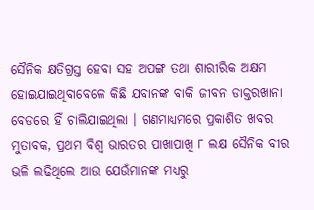ସୈନିକ କ୍ଷତିଗ୍ରସ୍ତ ହେବା ସହ ଅପଙ୍ଗ ତଥା ଶାରୀରିକ ଅକ୍ଷମ ହୋଇଯାଇଥିବାବେଳେ କିଛି ଯବାନଙ୍କ ବାକି ଜୀବନ ଡାକ୍ତରଖାନା ବେଡରେ ହିଁ ଚାଲିଯାଇଥିଲା । ଗଣମାଧ୍ୟମରେ ପ୍ରକାଶିତ ଖବର ମୁତାବକ, ପ୍ରଥମ ବିଶ୍ୱ ଭାରତର ପାଖାପାଖି ୮ ଲକ୍ଷ ସୈନିକ ବୀର ଭଳି ଲଢିଥିଲେ ଆଉ ଯେଉଁମାନଙ୍କ ମଧ୍ୟରୁ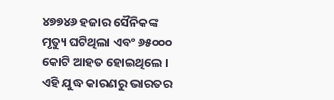୪୭୭୪୬ ହଜାର ସୈନିକଙ୍କ ମୃତ୍ୟୁ ଘଟିଥିଲା ଏବଂ ୬୫୦୦୦ କୋଟି ଆହତ ହୋଇଥିଲେ । ଏହି ଯୁଦ୍ଧ କାରଣରୁ ଭାରତର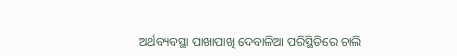ଅର୍ଥବ୍ୟବସ୍ଥା ପାଖାପାଖି ଦେବାଳିଆ ପରିସ୍ଥିତିରେ ଚାଲି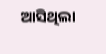ଆସିଥିଲା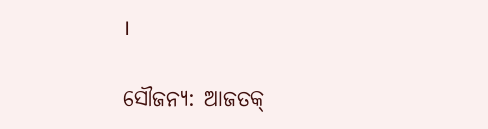।

ସୌଜନ୍ୟ: ଆଜତକ୍